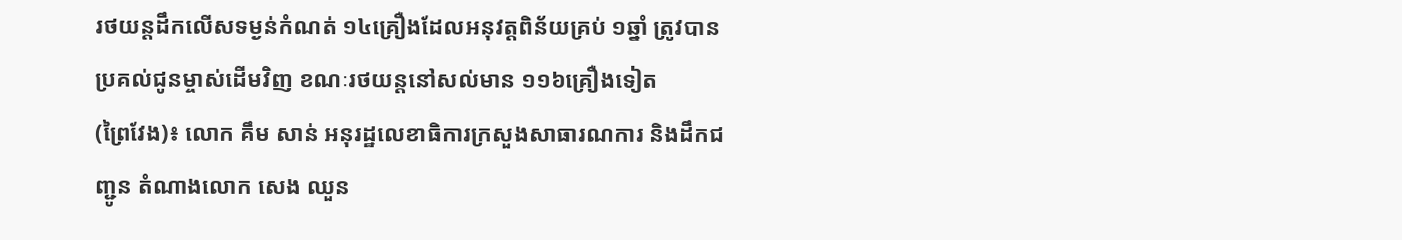រថយន្តដឹកលើសទម្ងន់កំណត់ ១៤គ្រឿងដែលអនុវត្តពិន័យគ្រប់ ១ឆ្នាំ ត្រូវបានប្រគល់ជូនម្ចាស់ដើមវិញ ខណៈរថយន្តនៅសល់មាន ១១៦គ្រឿងទៀត
(ព្រៃវែង)៖ លោក គឹម សាន់ អនុរដ្ឋលេខាធិការក្រសួងសាធារណការ និងដឹកជញ្ជូន តំណាងលោក សេង ឈួន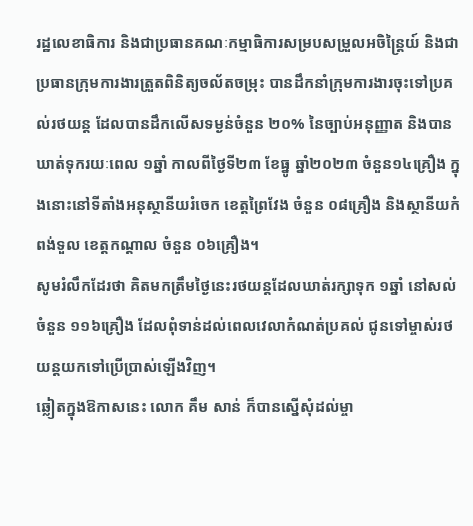រដ្ឋលេខាធិការ និងជាប្រធានគណៈកម្មាធិការសម្របសម្រួលអចិន្ត្រៃយ៍ និងជាប្រធានក្រុមការងារត្រួតពិនិត្យចល័តចម្រុះ បានដឹកនាំក្រុមការងារចុះទៅប្រគល់រថយន្ត ដែលបានដឹកលើសទម្ងន់ចំនួន ២០% នៃច្បាប់អនុញ្ញាត និងបានឃាត់ទុករយៈពេល ១ឆ្នាំ កាលពីថ្ងៃទី២៣ ខែធ្នូ ឆ្នាំ២០២៣ ចំនួន១៤គ្រឿង ក្នុងនោះនៅទីតាំងអនុស្ថានីយរំចេក ខេត្តព្រៃវែង ចំនួន ០៨គ្រឿង និងស្ថានីយកំពង់ទួល ខេត្តកណ្តាល ចំនួន ០៦គ្រឿង។
សូមរំលឹកដែរថា គិតមកត្រឹមថ្ងៃនេះរថយន្តដែលឃាត់រក្សាទុក ១ឆ្នាំ នៅសល់ចំនួន ១១៦គ្រឿង ដែលពុំទាន់ដល់ពេលវេលាកំណត់ប្រគល់ ជូនទៅម្ចាស់រថយន្តយកទៅប្រើប្រាស់ឡើងវិញ។
ឆ្លៀតក្នុងឱកាសនេះ លោក គឹម សាន់ ក៏បានស្នើសុំដល់ម្ចា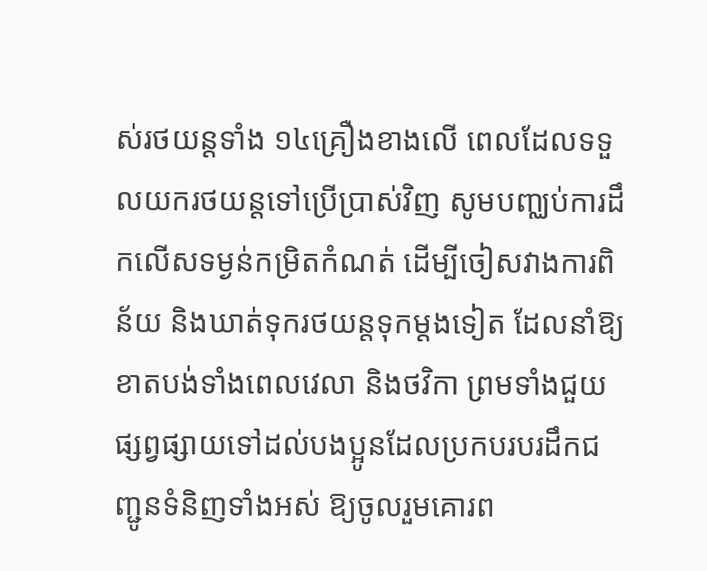ស់រថយន្តទាំង ១៤គ្រឿងខាងលើ ពេលដែលទទួលយករថយន្តទៅប្រើប្រាស់វិញ សូមបញ្ឈប់ការដឹកលើសទម្ងន់កម្រិតកំណត់ ដើម្បីចៀសវាងការពិន័យ និងឃាត់ទុករថយន្តទុកម្តងទៀត ដែលនាំឱ្យខាតបង់ទាំងពេលវេលា និងថវិកា ព្រមទាំងជួយផ្សព្វផ្សាយទៅដល់បងប្អូនដែលប្រកបរបរដឹកជញ្ជូនទំនិញទាំងអស់ ឱ្យចូលរួមគោរព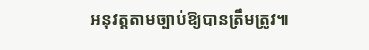អនុវត្តតាមច្បាប់ឱ្យបានត្រឹមត្រូវ៕